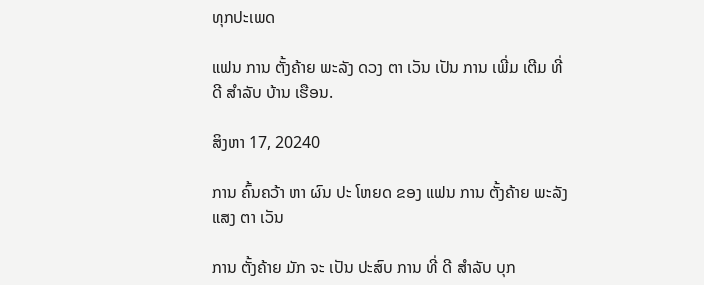ທຸກປະເພດ

ແຟນ ການ ຕັ້ງຄ້າຍ ພະລັງ ດວງ ຕາ ເວັນ ເປັນ ການ ເພີ່ມ ເຕີມ ທີ່ ດີ ສໍາລັບ ບ້ານ ເຮືອນ.

ສິງຫາ 17, 20240

ການ ຄົ້ນຄວ້າ ຫາ ຜົນ ປະ ໂຫຍດ ຂອງ ແຟນ ການ ຕັ້ງຄ້າຍ ພະລັງ ແສງ ຕາ ເວັນ

ການ ຕັ້ງຄ້າຍ ມັກ ຈະ ເປັນ ປະສົບ ການ ທີ່ ດີ ສໍາລັບ ບຸກ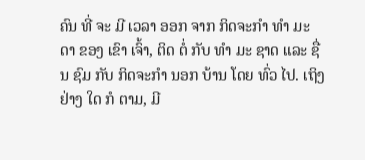ຄົນ ທີ່ ຈະ ມີ ເວລາ ອອກ ຈາກ ກິດຈະກໍາ ທໍາ ມະ ດາ ຂອງ ເຂົາ ເຈົ້າ, ຕິດ ຕໍ່ ກັບ ທໍາ ມະ ຊາດ ແລະ ຊື່ນ ຊົມ ກັບ ກິດຈະກໍາ ນອກ ບ້ານ ໂດຍ ທົ່ວ ໄປ. ເຖິງ ຢ່າງ ໃດ ກໍ ຕາມ, ມີ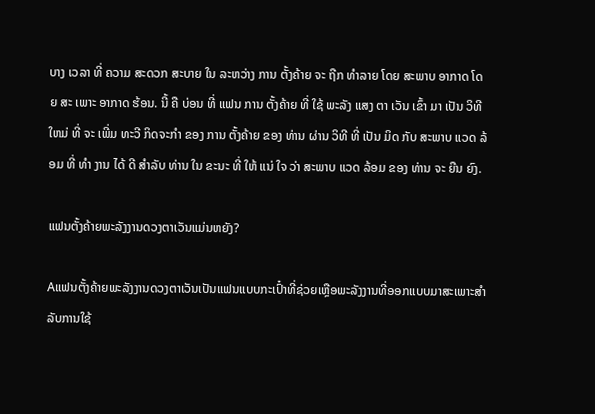ບາງ ເວລາ ທີ່ ຄວາມ ສະດວກ ສະບາຍ ໃນ ລະຫວ່າງ ການ ຕັ້ງຄ້າຍ ຈະ ຖືກ ທໍາລາຍ ໂດຍ ສະພາບ ອາກາດ ໂດຍ ສະ ເພາະ ອາກາດ ຮ້ອນ. ນີ້ ຄື ບ່ອນ ທີ່ ແຟນ ການ ຕັ້ງຄ້າຍ ທີ່ ໃຊ້ ພະລັງ ແສງ ຕາ ເວັນ ເຂົ້າ ມາ ເປັນ ວິທີ ໃຫມ່ ທີ່ ຈະ ເພີ່ມ ທະວີ ກິດຈະກໍາ ຂອງ ການ ຕັ້ງຄ້າຍ ຂອງ ທ່ານ ຜ່ານ ວິທີ ທີ່ ເປັນ ມິດ ກັບ ສະພາບ ແວດ ລ້ອມ ທີ່ ທໍາ ງານ ໄດ້ ດີ ສໍາລັບ ທ່ານ ໃນ ຂະນະ ທີ່ ໃຫ້ ແນ່ ໃຈ ວ່າ ສະພາບ ແວດ ລ້ອມ ຂອງ ທ່ານ ຈະ ຍືນ ຍົງ.

ແຟນຕັ້ງຄ້າຍພະລັງງານດວງຕາເວັນແມ່ນຫຍັງ?

Aແຟນຕັ້ງຄ້າຍພະລັງງານດວງຕາເວັນເປັນແຟນແບບກະເປົ໋າທີ່ຊ່ວຍເຫຼືອພະລັງງານທີ່ອອກແບບມາສະເພາະສໍາລັບການໃຊ້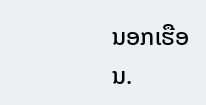ນອກເຮືອນ.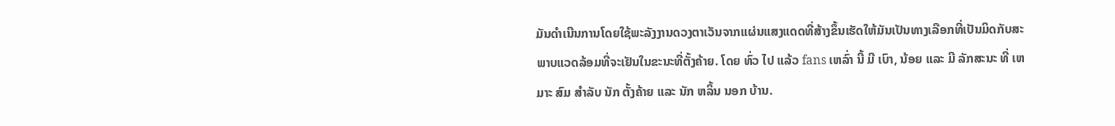ມັນດໍາເນີນການໂດຍໃຊ້ພະລັງງານດວງຕາເວັນຈາກແຜ່ນແສງແດດທີ່ສ້າງຂຶ້ນເຮັດໃຫ້ມັນເປັນທາງເລືອກທີ່ເປັນມິດກັບສະພາບແວດລ້ອມທີ່ຈະເຢັນໃນຂະນະທີ່ຕັ້ງຄ້າຍ. ໂດຍ ທົ່ວ ໄປ ແລ້ວ fans ເຫລົ່າ ນີ້ ມີ ເບົາ, ນ້ອຍ ແລະ ມີ ລັກສະນະ ທີ່ ເຫມາະ ສົມ ສໍາລັບ ນັກ ຕັ້ງຄ້າຍ ແລະ ນັກ ຫລິ້ນ ນອກ ບ້ານ.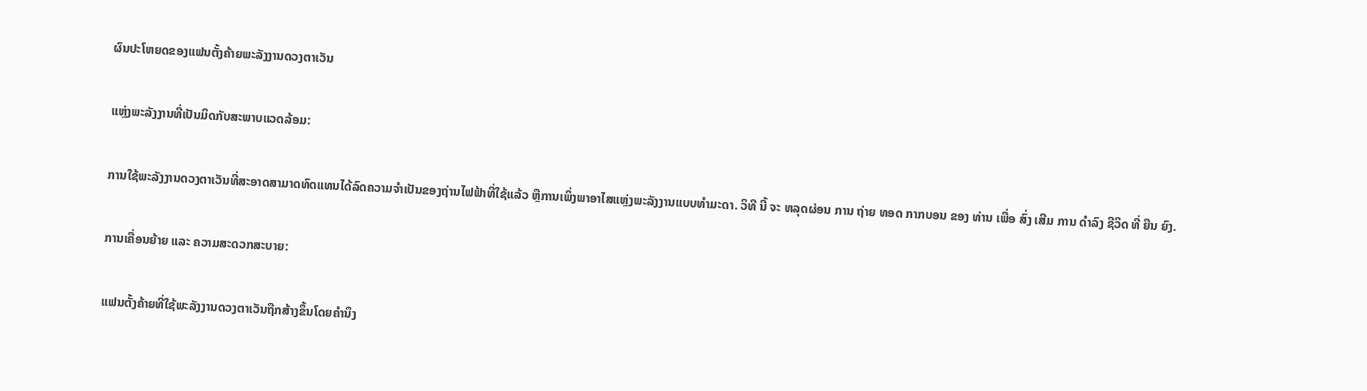ຜົນປະໂຫຍດຂອງແຟນຕັ້ງຄ້າຍພະລັງງານດວງຕາເວັນ

ແຫຼ່ງພະລັງງານທີ່ເປັນມິດກັບສະພາບແວດລ້ອມ:

ການໃຊ້ພະລັງງານດວງຕາເວັນທີ່ສະອາດສາມາດທົດແທນໄດ້ລົດຄວາມຈໍາເປັນຂອງຖ່ານໄຟຟ້າທີ່ໃຊ້ແລ້ວ ຫຼືການເພິ່ງພາອາໄສແຫຼ່ງພະລັງງານແບບທໍາມະດາ. ວິທີ ນີ້ ຈະ ຫລຸດຜ່ອນ ການ ຖ່າຍ ທອດ ກາກບອນ ຂອງ ທ່ານ ເພື່ອ ສົ່ງ ເສີມ ການ ດໍາລົງ ຊີວິດ ທີ່ ຍືນ ຍົງ.

ການເຄື່ອນຍ້າຍ ແລະ ຄວາມສະດວກສະບາຍ:

ແຟນຕັ້ງຄ້າຍທີ່ໃຊ້ພະລັງງານດວງຕາເວັນຖືກສ້າງຂຶ້ນໂດຍຄໍານຶງ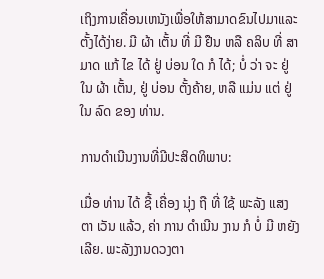ເຖິງການເຄື່ອນເຫນັງເພື່ອໃຫ້ສາມາດຂົນໄປມາແລະຕັ້ງໄດ້ງ່າຍ. ມີ ຜ້າ ເຕັ້ນ ທີ່ ມີ ຢືນ ຫລື ຄລິບ ທີ່ ສາມາດ ແກ້ ໄຂ ໄດ້ ຢູ່ ບ່ອນ ໃດ ກໍ ໄດ້; ບໍ່ ວ່າ ຈະ ຢູ່ ໃນ ຜ້າ ເຕັ້ນ, ຢູ່ ບ່ອນ ຕັ້ງຄ້າຍ, ຫລື ແມ່ນ ແຕ່ ຢູ່ ໃນ ລົດ ຂອງ ທ່ານ.

ການດໍາເນີນງານທີ່ມີປະສິດທິພາບ:

ເມື່ອ ທ່ານ ໄດ້ ຊື້ ເຄື່ອງ ນຸ່ງ ຖື ທີ່ ໃຊ້ ພະລັງ ແສງ ຕາ ເວັນ ແລ້ວ, ຄ່າ ການ ດໍາເນີນ ງານ ກໍ ບໍ່ ມີ ຫຍັງ ເລີຍ. ພະລັງງານດວງຕາ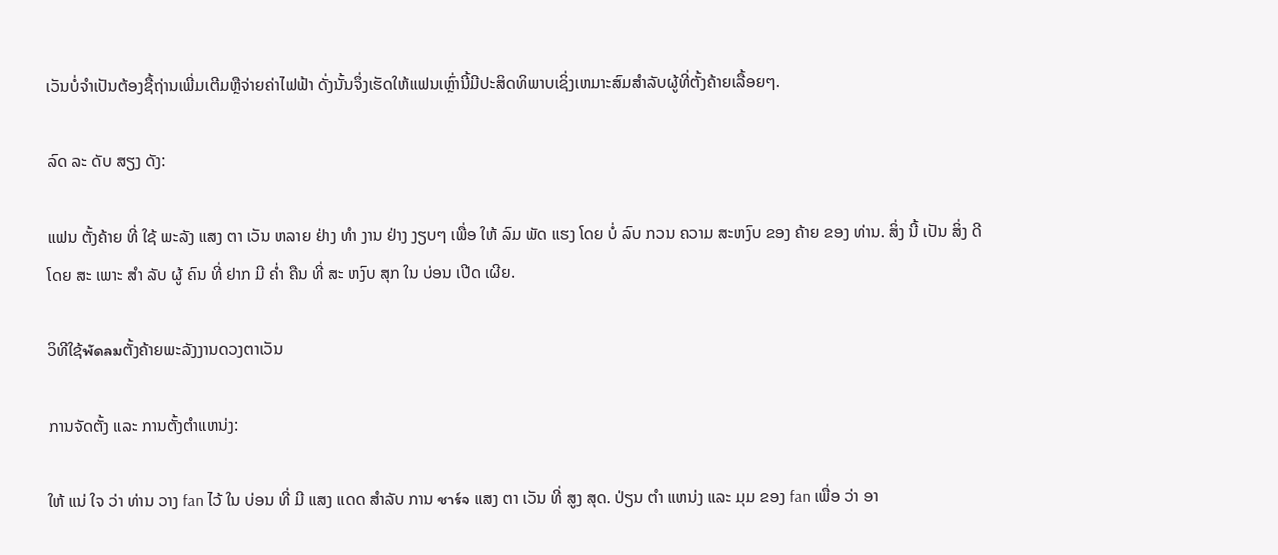ເວັນບໍ່ຈໍາເປັນຕ້ອງຊື້ຖ່ານເພີ່ມເຕີມຫຼືຈ່າຍຄ່າໄຟຟ້າ ດັ່ງນັ້ນຈຶ່ງເຮັດໃຫ້ແຟນເຫຼົ່ານີ້ມີປະສິດທິພາບເຊິ່ງເຫມາະສົມສໍາລັບຜູ້ທີ່ຕັ້ງຄ້າຍເລື້ອຍໆ.

ລົດ ລະ ດັບ ສຽງ ດັງ:

ແຟນ ຕັ້ງຄ້າຍ ທີ່ ໃຊ້ ພະລັງ ແສງ ຕາ ເວັນ ຫລາຍ ຢ່າງ ທໍາ ງານ ຢ່າງ ງຽບໆ ເພື່ອ ໃຫ້ ລົມ ພັດ ແຮງ ໂດຍ ບໍ່ ລົບ ກວນ ຄວາມ ສະຫງົບ ຂອງ ຄ້າຍ ຂອງ ທ່ານ. ສິ່ງ ນີ້ ເປັນ ສິ່ງ ດີ ໂດຍ ສະ ເພາະ ສໍາ ລັບ ຜູ້ ຄົນ ທີ່ ຢາກ ມີ ຄ່ຳ ຄືນ ທີ່ ສະ ຫງົບ ສຸກ ໃນ ບ່ອນ ເປີດ ເຜີຍ.

ວິທີໃຊ້พัดลมຕັ້ງຄ້າຍພະລັງງານດວງຕາເວັນ

ການຈັດຕັ້ງ ແລະ ການຕັ້ງຕໍາແຫນ່ງ:

ໃຫ້ ແນ່ ໃຈ ວ່າ ທ່ານ ວາງ fan ໄວ້ ໃນ ບ່ອນ ທີ່ ມີ ແສງ ແດດ ສໍາລັບ ການ ชาร์จ ແສງ ຕາ ເວັນ ທີ່ ສູງ ສຸດ. ປ່ຽນ ຕໍາ ແຫນ່ງ ແລະ ມຸມ ຂອງ fan ເພື່ອ ວ່າ ອາ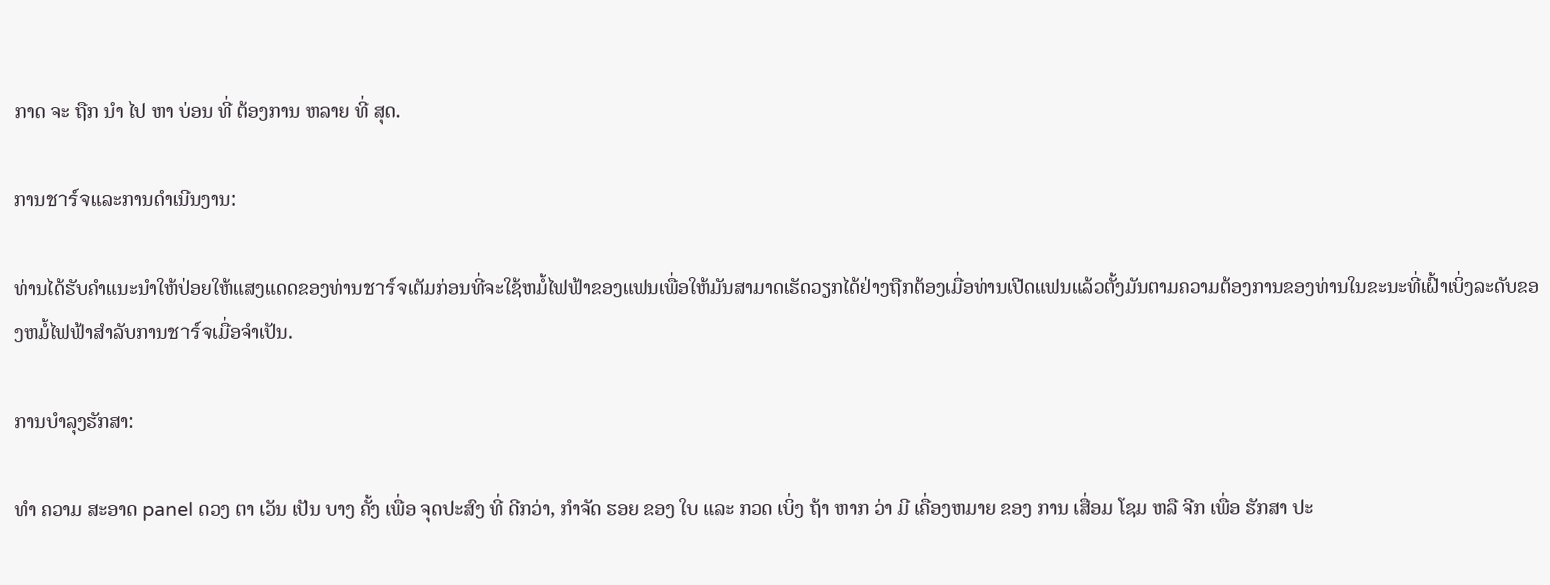ກາດ ຈະ ຖືກ ນໍາ ໄປ ຫາ ບ່ອນ ທີ່ ຕ້ອງການ ຫລາຍ ທີ່ ສຸດ.

ການชาร์จແລະການດໍາເນີນງານ:

ທ່ານໄດ້ຮັບຄໍາແນະນໍາໃຫ້ປ່ອຍໃຫ້ແສງແດດຂອງທ່ານชาร์จເຕັມກ່ອນທີ່ຈະໃຊ້ຫມໍ້ໄຟຟ້າຂອງແຟນເພື່ອໃຫ້ມັນສາມາດເຮັດວຽກໄດ້ຢ່າງຖືກຕ້ອງເມື່ອທ່ານເປີດແຟນແລ້ວຕັ້ງມັນຕາມຄວາມຕ້ອງການຂອງທ່ານໃນຂະນະທີ່ເຝົ້າເບິ່ງລະດັບຂອງຫມໍ້ໄຟຟ້າສໍາລັບການชาร์จເມື່ອຈໍາເປັນ.

ການບໍາລຸງຮັກສາ:

ທໍາ ຄວາມ ສະອາດ panel ດວງ ຕາ ເວັນ ເປັນ ບາງ ຄັ້ງ ເພື່ອ ຈຸດປະສົງ ທີ່ ດີກວ່າ, ກໍາຈັດ ຮອຍ ຂອງ ໃບ ແລະ ກວດ ເບິ່ງ ຖ້າ ຫາກ ວ່າ ມີ ເຄື່ອງຫມາຍ ຂອງ ການ ເສື່ອມ ໂຊມ ຫລື ຈີກ ເພື່ອ ຮັກສາ ປະ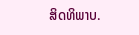ສິດທິພາບ.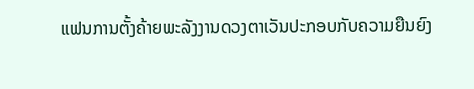ແຟນການຕັ້ງຄ້າຍພະລັງງານດວງຕາເວັນປະກອບກັບຄວາມຍືນຍົງ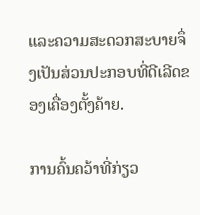ແລະຄວາມສະດວກສະບາຍຈຶ່ງເປັນສ່ວນປະກອບທີ່ດີເລີດຂອງເຄື່ອງຕັ້ງຄ້າຍ.

ການຄົ້ນຄວ້າທີ່ກ່ຽວ